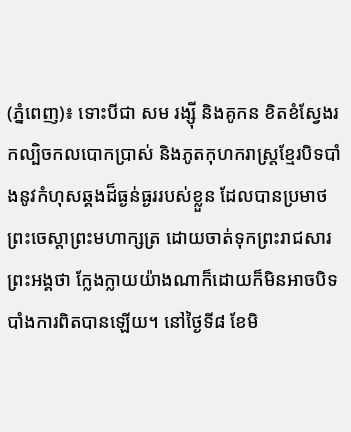(ភ្នំពេញ)៖ ទោះបីជា សម រង្ស៊ី និងគូកន ខិតខំស្វែងរកល្បិចកលបោកប្រាស់ និងភូតកុហករាស្ត្រខ្មែរបិទបាំងនូវកំហុសឆ្គងដ៏ធ្ងន់ធ្ងររបស់ខ្លួន ដែលបានប្រមាថព្រះចេស្តាព្រះមហាក្សត្រ ដោយចាត់ទុកព្រះរាជសារព្រះអង្គថា ក្លែងក្លាយយ៉ាងណាក៏ដោយក៏មិនអាចបិទបាំងការពិតបានឡើយ។ នៅថ្ងៃទី៨ ខែមិ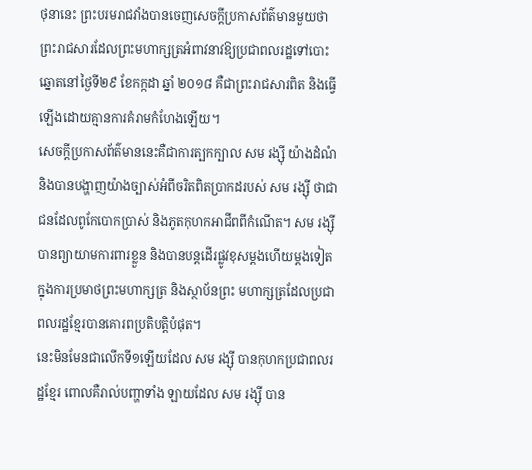ថុនានេះ ព្រះបរមរាជវាំងបានចេញសេចក្តីប្រកាសព័ត៌មានមួយថា ព្រះរាជសារដែលព្រះមហាក្សត្រអំពាវនាវឱ្យប្រជាពលរដ្ឋទៅបោះ ឆ្នោតនៅថ្ងៃទី២៩ ខែកក្កដា ឆ្នាំ ២០១៨ គឺជាព្រះរាជសារពិត និងធ្វើឡើងដោយគ្មានការគំរាមកំហែងឡើយ។
សេចក្តីប្រកាសព័ត៌មាននេះគឺជាការត្បកក្បាល សម រង្ស៊ី យ៉ាងដំណំ និងបានបង្ហាញយ៉ាងច្បាស់អំពីចរិតពិតប្រាកដរបស់ សម រង្ស៊ី ថាជាជនដែលពូកែបោកប្រាស់ និងភូតកុហកអាជីពពីកំណើត។ សម រង្ស៊ី បានព្យាយាមការពារខ្លួន និងបានបន្តដើរផ្លូវខុសម្តងហើយម្តងទៀតក្នុងការប្រមាថព្រះមហាក្សត្រ និងស្ថាប័នព្រះ មហាក្សត្រដែលប្រជាពលរដ្ឋខ្មែរបានគោរពប្រតិបត្តិបំផុត។
នេះមិនមែនជាលើកទី១ឡើយដែល សម រង្ស៊ី បានកុហកប្រជាពលរដ្ឋខ្មែរ ពោលគឺរាល់បញ្ហាទាំង ឡាយដែល សម រង្ស៊ី បាន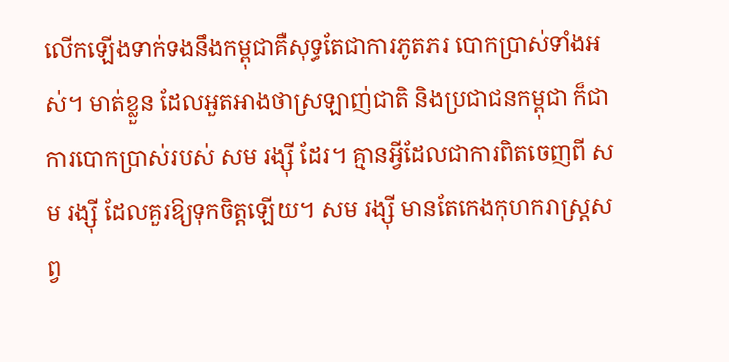លើកឡើងទាក់ទងនឹងកម្ពុជាគឺសុទ្ធតែជាការភូតភរ បោកប្រាស់ទាំងអស់។ មាត់ខ្លួន ដែលអួតអាងថាស្រឡាញ់ជាតិ និងប្រជាជនកម្ពុជា ក៏ជាការបោកប្រាស់របស់ សម រង្ស៊ី ដែរ។ គ្មានអ្វីដែលជាការពិតចេញពី សម រង្ស៊ី ដែលគួរឱ្យទុកចិត្តឡើយ។ សម រង្ស៊ី មានតែកេងកុហករាស្ត្រសព្វ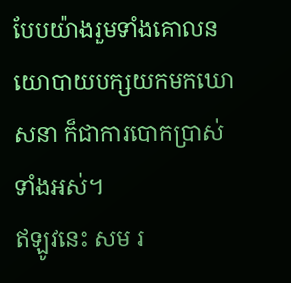បែបយ៉ាងរួមទាំងគោលនយោបាយបក្សយកមកឃោសនា ក៏ជាការបោកប្រាស់ទាំងអស់។
ឥឡូវនេះ សម រ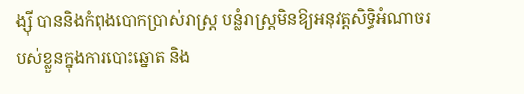ង្ស៊ី បាននិងកំពុងបោកប្រាស់រាស្ត្រ បន្លំរាស្ត្រមិនឱ្យអនុវត្តសិទ្ធិអំណាចរបស់ខ្លួនក្នុងការបោះឆ្នោត និង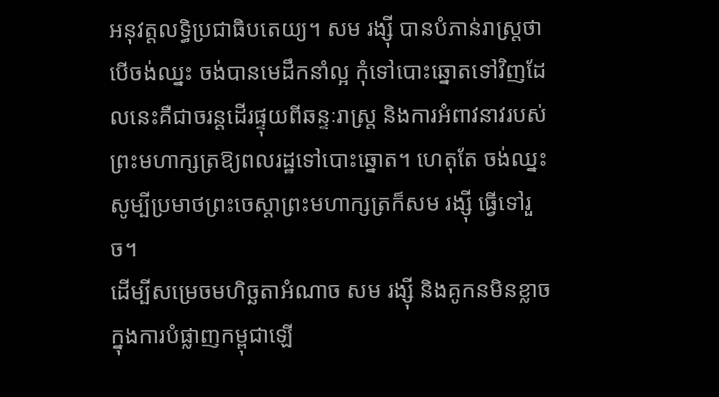អនុវត្តលទ្ធិប្រជាធិបតេយ្យ។ សម រង្ស៊ី បានបំភាន់រាស្ត្រថា បើចង់ឈ្នះ ចង់បានមេដឹកនាំល្អ កុំទៅបោះឆ្នោតទៅវិញដែលនេះគឺជាចរន្តដើរផ្ទុយពីឆន្ទៈរាស្ត្រ និងការអំពាវនាវរបស់ព្រះមហាក្សត្រឱ្យពលរដ្ឋទៅបោះឆ្នោត។ ហេតុតែ ចង់ឈ្នះ សូម្បីប្រមាថព្រះចេស្តាព្រះមហាក្សត្រក៏សម រង្ស៊ី ធ្វើទៅរួច។
ដើម្បីសម្រេចមហិច្ឆតាអំណាច សម រង្ស៊ី និងគូកនមិនខ្លាចក្នុងការបំផ្លាញកម្ពុជាឡើ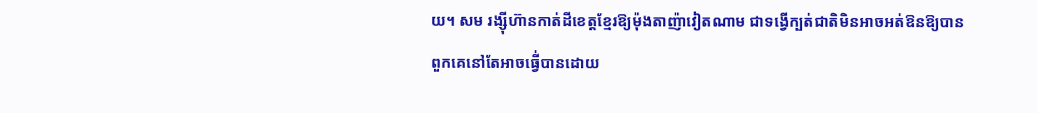យ។ សម រង្ស៊ីហ៊ានកាត់ដីខេត្តខ្មែរឱ្យម៉ុងតាញ៉ាវៀតណាម ជាទង្វើក្បត់ជាតិមិនអាចអត់ឱនឱ្យបាន ពួកគេនៅតែអាចធ្វើ់បានដោយ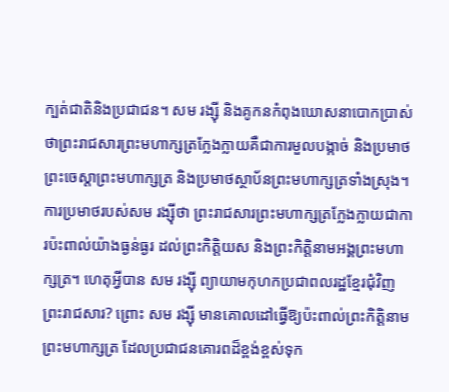ក្បត់ជាតិនិងប្រជាជន។ សម រង្ស៊ី និងគូកនកំពុងឃោសនាបោកប្រាស់ថាព្រះរាជសារព្រះមហាក្សត្រក្លែងក្លាយគឺជាការមួលបង្កាច់ និងប្រមាថព្រះចេស្តាព្រះមហាក្សត្រ និងប្រមាថស្ថាប័នព្រះមហាក្សត្រទាំងស្រុង។ ការប្រមាថរបស់សម រង្ស៊ីថា ព្រះរាជសារព្រះមហាក្សត្រក្លែងក្លាយជាការប៉ះពាល់យ៉ាងធ្ងន់ធ្ងរ ដល់ព្រះកិត្តិយស និងព្រះកិត្តិនាមអង្គព្រះមហាក្សត្រ។ ហេតុអ្វីបាន សម រង្ស៊ី ព្យាយាមកុហកប្រជាពលរដ្ឋខ្មែរជុំវិញព្រះរាជសារ? ព្រោះ សម រង្ស៊ី មានគោលដៅធ្វើឱ្យប៉ះពាល់ព្រះកិត្តិនាមព្រះមហាក្សត្រ ដែលប្រជាជនគោរពដ៏ខ្ពង់ខ្ពស់ទុក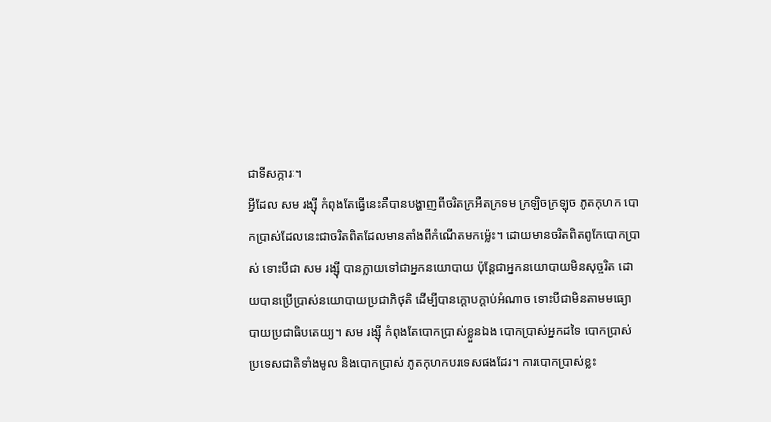ជាទីសក្ការៈ។
អ្វីដែល សម រង្ស៊ី កំពុងតែធ្វើនេះគឺបានបង្ហាញពីចរិតក្រអឺតក្រទម ក្រឡិចក្រឡុច ភូតកុហក បោកប្រាស់ដែលនេះជាចរិតពិតដែលមានតាំងពីកំណើតមកម៉្លេះ។ ដោយមានចរិតពិតពូកែបោកប្រាស់ ទោះបីជា សម រង្ស៊ី បានក្លាយទៅជាអ្នកនយោបាយ ប៉ុន្តែជាអ្នកនយោបាយមិនសុច្ចរិត ដោយបានប្រើប្រាស់នយោបាយប្រជាភិថុតិ ដើម្បីបានក្តោបក្តាប់អំណាច ទោះបីជាមិនតាមមធ្យោបាយប្រជាធិបតេយ្យ។ សម រង្ស៊ី កំពុងតែបោកប្រាស់ខ្លួនឯង បោកប្រាស់អ្នកដទៃ បោកប្រាស់ប្រទេសជាតិទាំងមូល និងបោកប្រាស់ ភូតកុហកបរទេសផងដែរ។ ការបោកប្រាស់ខ្លះ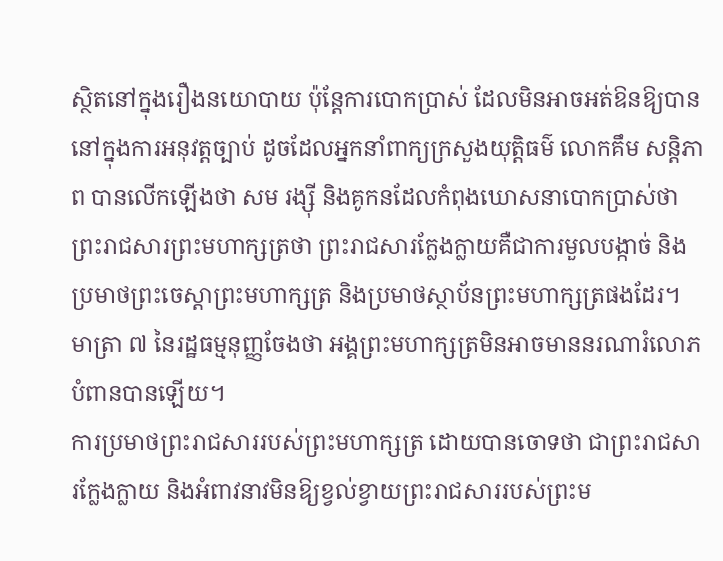ស្ថិតនៅក្នុងរឿងនយោបាយ ប៉ុន្តែការបោកប្រាស់ ដែលមិនអាចអត់ឱនឱ្យបាននៅក្នុងការអនុវត្តច្បាប់ ដូចដែលអ្នកនាំពាក្យក្រសួងយុត្តិធម៌ លោកគឹម សន្តិភាព បានលើកឡើងថា សម រង្ស៊ី និងគូកនដែលកំពុងឃោសនាបោកប្រាស់ថាព្រះរាជសារព្រះមហាក្សត្រថា ព្រះរាជសារក្លែងក្លាយគឺជាការមួលបង្កាច់ និងប្រមាថព្រះចេស្តាព្រះមហាក្សត្រ និងប្រមាថស្ថាប័នព្រះមហាក្សត្រផងដែរ។ មាត្រា ៧ នៃរដ្ឋធម្មនុញ្ញចែងថា អង្គព្រះមហាក្សត្រមិនអាចមាននរណារំលោភបំពានបានឡើយ។
ការប្រមាថព្រះរាជសាររបស់ព្រះមហាក្សត្រ ដោយបានចោទថា ជាព្រះរាជសារក្លែងក្លាយ និងអំពាវនាវមិនឱ្យខ្វល់ខ្វាយព្រះរាជសាររបស់ព្រះម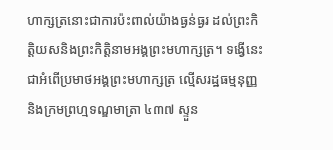ហាក្សត្រនោះជាការប៉ះពាល់យ៉ាងធ្ងន់ធ្ងរ ដល់ព្រះកិត្តិយសនិងព្រះកិត្តិនាមអង្គព្រះមហាក្សត្រ។ ទង្វើនេះជាអំពើប្រមាថអង្គព្រះមហាក្សត្រ ល្មើសរដ្ឋធម្មនុញ្ញ និងក្រមព្រហ្មទណ្ឌមាត្រា ៤៣៧ ស្ទួន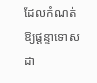ដែលកំណត់ឱ្យផ្តន្ទាទោស ដា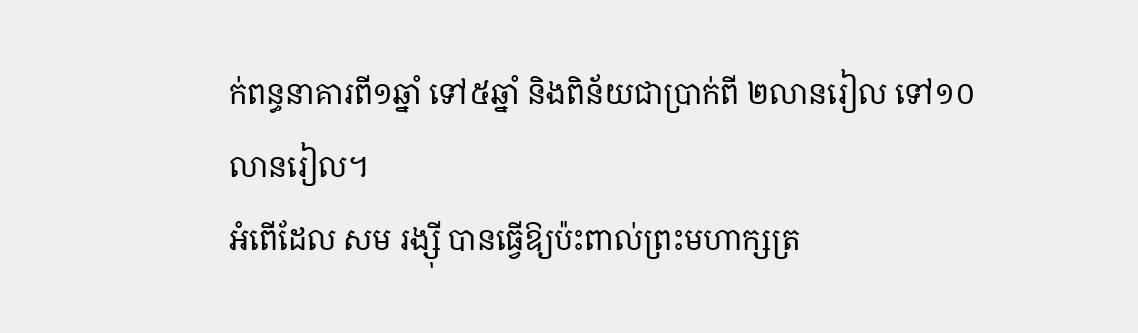ក់ពន្ធនាគារពី១ឆ្នាំ ទៅ៥ឆ្នាំ និងពិន័យជាប្រាក់ពី ២លានរៀល ទៅ១០លានរៀល។
អំពើដែល សម រង្ស៊ី បានធ្វើឱ្យប៉ះពាល់ព្រះមហាក្សត្រ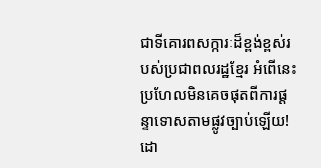ជាទីគោរពសក្ការៈដ៏ខ្ពង់ខ្ពស់របស់ប្រជាពលរដ្ឋខ្មែរ អំពើនេះប្រហែលមិនគេចផុតពីការផ្តន្ទាទោសតាមផ្លូវច្បាប់ឡើយ!
ដោ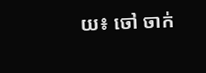យ៖ ចៅ ចាក់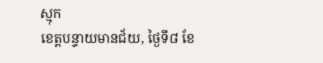ស្មុក
ខេត្តបន្ទាយមានជ័យ, ថ្ងៃទី៨ ខែ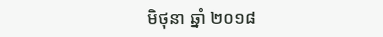មិថុនា ឆ្នាំ ២០១៨